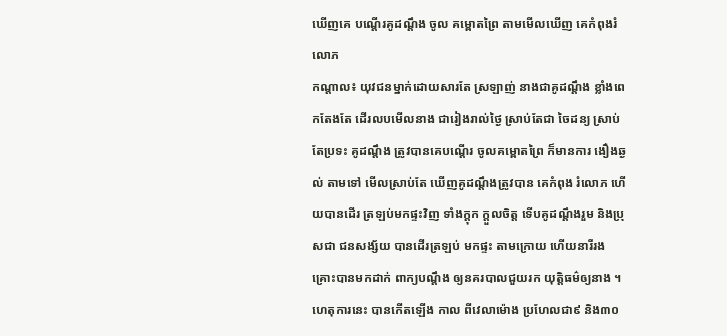ឃើញគេ បណ្តើរគូដណ្តឹង ចូល គម្ពោតព្រៃ តាមមើលឃើញ គេកំពុងរំលោភ
កណ្តាល៖ យុវជនម្នាក់ដោយសារតែ ស្រឡាញ់ នាងជាគូដណ្តឹង ខ្លាំងពេកតែងតែ ដើរលបមើលនាង ជារៀងរាល់ថ្ងៃ ស្រាប់តែជា ចៃដន្យ ស្រាប់តែប្រទះ គូដណ្តឹង ត្រូវបានគេបណ្តើរ ចូលគម្ពោតព្រៃ ក៏មានការ ងឿងឆ្ងល់ តាមទៅ មើលស្រាប់តែ ឃើញគូដណ្តឹងត្រូវបាន គេកំពុង រំលោភ ហើយបានដើរ ត្រឡប់មកផ្ទះវិញ ទាំងក្តុក ក្តួលចិត្ត ទើបគូដណ្តឹងរួម និងប្រុសជា ជនសង្ស័យ បានដើរត្រឡប់ មកផ្ទះ តាមក្រោយ ហើយនារីរង គ្រោះបានមកដាក់ ពាក្យបណ្តឹង ឲ្យនគរបាលជួយរក យុត្តិធម៌ឲ្យនាង ។ហេតុការនេះ បានកើតឡើង កាល ពីវេលាម៉ោង ប្រហែលជា៩ និង៣០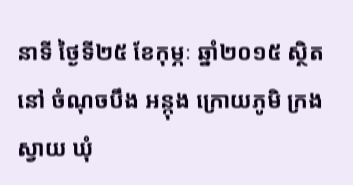នាទី ថ្ងៃទី២៥ ខែកុម្ភៈ ឆ្នាំ២០១៥ ស្ថិតនៅ ចំណុចបឹង អន្កុង ក្រោយភូមិ ក្រងស្វាយ ឃុំ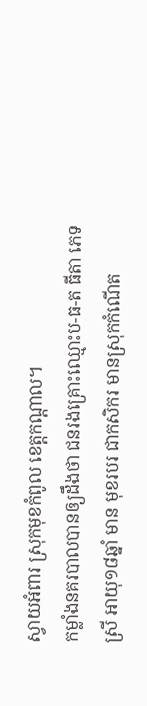ស្វាយអំពារ ស្រុកមុខកំពូល ខេត្តកណ្ដាល។
កម្លាំងនគរបាលបានឲ្យដឹងថា ជនរងគ្រោះឈ្មោះប-ធ-ត ធីតា ភេទស្រី អាយុ១៨ឆ្នាំ មាន មុខរបរ ជាកសិករ មានស្រុកកំណើត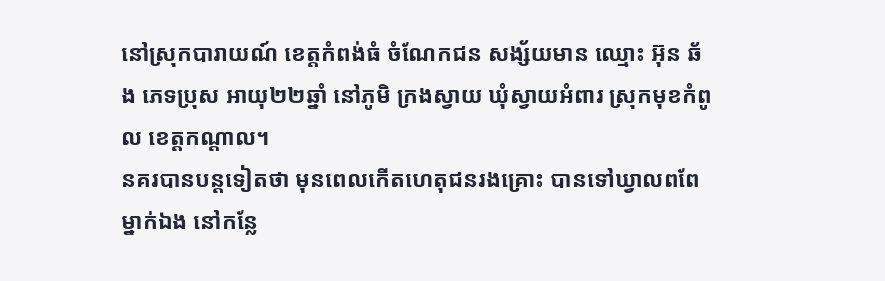នៅស្រុកបារាយណ៍ ខេត្តកំពង់ធំ ចំណែកជន សង្ស័យមាន ឈ្មោះ អ៊ុន ឆ័ង ភេទប្រុស អាយុ២២ឆ្នាំ នៅភូមិ ក្រងស្វាយ ឃុំស្វាយអំពារ ស្រុកមុខកំពូល ខេត្តកណ្ដាល។
នគរបានបន្តទៀតថា មុនពេលកើតហេតុជនរងគ្រោះ បានទៅឃ្វាលពពែម្នាក់ឯង នៅកន្លែ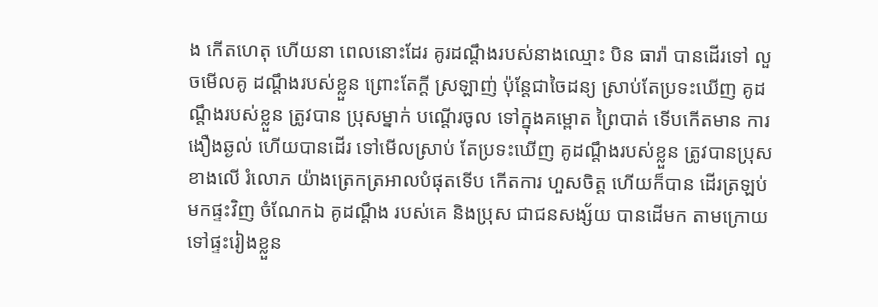ង កើតហេតុ ហើយនា ពេលនោះដែរ គូរដណ្តឹងរបស់នាងឈ្មោះ បិន ធារ៉ា បានដើរទៅ លួចមើលគូ ដណ្តឹងរបស់ខ្លួន ព្រោះតែក្តី ស្រឡាញ់ ប៉ុន្តែជាចៃដន្យ ស្រាប់តែប្រទះឃើញ គូដណ្តឹងរបស់ខ្លួន ត្រូវបាន ប្រុសម្នាក់ បណ្តើរចូល ទៅក្នុងគម្ពោត ព្រៃបាត់ ទើបកើតមាន ការងឿងឆ្ងល់ ហើយបានដើរ ទៅមើលស្រាប់ តែប្រទះឃើញ គូដណ្តឹងរបស់ខ្លួន ត្រូវបានប្រុស ខាងលើ រំលោភ យ៉ាងត្រេកត្រអាលបំផុតទើប កើតការ ហួសចិត្ត ហើយក៏បាន ដើរត្រឡប់ មកផ្ទះវិញ ចំណែកឯ គូដណ្តឹង របស់គេ និងប្រុស ជាជនសង្ស័យ បានដើមក តាមក្រោយ ទៅផ្ទះរៀងខ្លួន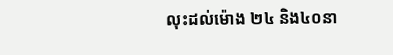លុះដល់ម៉ោង ២៤ និង៤០នា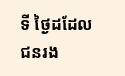ទី ថ្ងៃដដែល ជនរង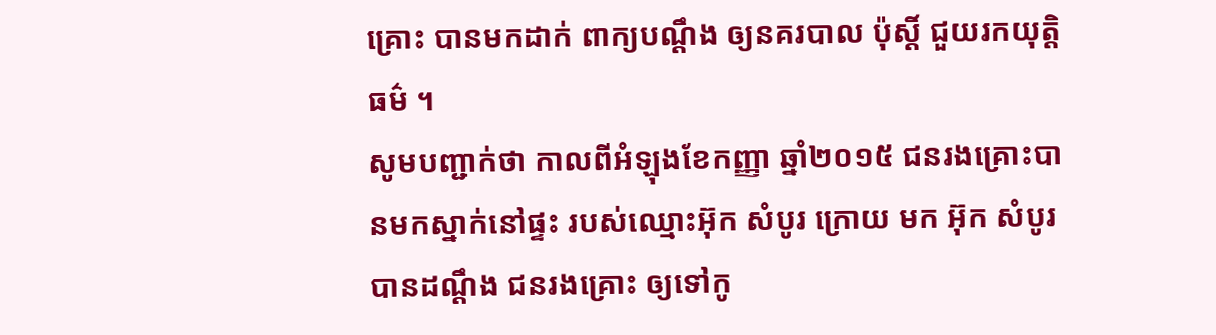គ្រោះ បានមកដាក់ ពាក្យបណ្តឹង ឲ្យនគរបាល ប៉ុស្តិ៍ ជួយរកយុត្តិធម៌ ។
សូមបញ្ជាក់ថា កាលពីអំឡុងខែកញ្ញា ឆ្នាំ២០១៥ ជនរងគ្រោះបានមកស្នាក់នៅផ្ទះ របស់ឈ្មោះអ៊ុក សំបូរ ក្រោយ មក អ៊ុក សំបូរ បានដណ្តឹង ជនរងគ្រោះ ឲ្យទៅកូ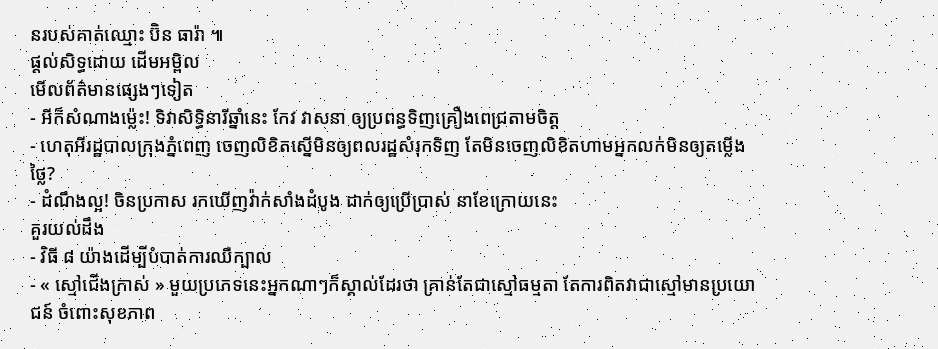នរបស់គាត់ឈ្មោះ ប៊ិន ធារ៉ា ៕
ផ្តល់សិទ្ធដោយ ដើមអម្ពិល
មើលព័ត៌មានផ្សេងៗទៀត
- អីក៏សំណាងម្ល៉េះ! ទិវាសិទ្ធិនារីឆ្នាំនេះ កែវ វាសនា ឲ្យប្រពន្ធទិញគ្រឿងពេជ្រតាមចិត្ត
- ហេតុអីរដ្ឋបាលក្រុងភ្នំពេញ ចេញលិខិតស្នើមិនឲ្យពលរដ្ឋសំរុកទិញ តែមិនចេញលិខិតហាមអ្នកលក់មិនឲ្យតម្លើងថ្លៃ?
- ដំណឹងល្អ! ចិនប្រកាស រកឃើញវ៉ាក់សាំងដំបូង ដាក់ឲ្យប្រើប្រាស់ នាខែក្រោយនេះ
គួរយល់ដឹង
- វិធី ៨ យ៉ាងដើម្បីបំបាត់ការឈឺក្បាល
- « ស្មៅជើងក្រាស់ » មួយប្រភេទនេះអ្នកណាៗក៏ស្គាល់ដែរថា គ្រាន់តែជាស្មៅធម្មតា តែការពិតវាជាស្មៅមានប្រយោជន៍ ចំពោះសុខភាព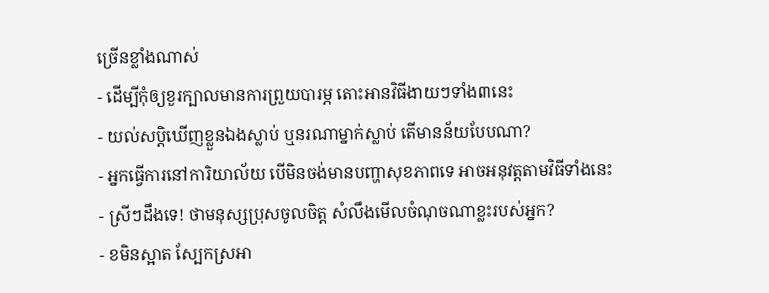ច្រើនខ្លាំងណាស់
- ដើម្បីកុំឲ្យខួរក្បាលមានការព្រួយបារម្ភ តោះអានវិធីងាយៗទាំង៣នេះ
- យល់សប្តិឃើញខ្លួនឯងស្លាប់ ឬនរណាម្នាក់ស្លាប់ តើមានន័យបែបណា?
- អ្នកធ្វើការនៅការិយាល័យ បើមិនចង់មានបញ្ហាសុខភាពទេ អាចអនុវត្តតាមវិធីទាំងនេះ
- ស្រីៗដឹងទេ! ថាមនុស្សប្រុសចូលចិត្ត សំលឹងមើលចំណុចណាខ្លះរបស់អ្នក?
- ខមិនស្អាត ស្បែកស្រអា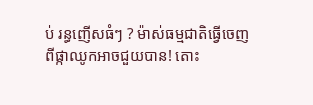ប់ រន្ធញើសធំៗ ? ម៉ាស់ធម្មជាតិធ្វើចេញពីផ្កាឈូកអាចជួយបាន! តោះ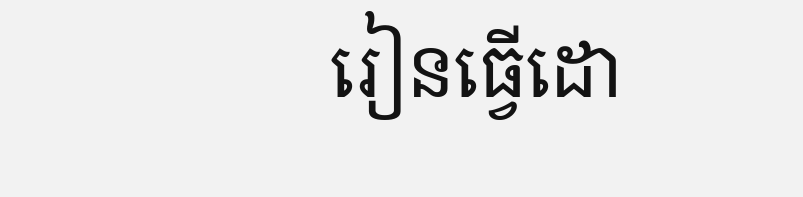រៀនធ្វើដោ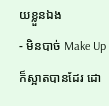យខ្លួនឯង
- មិនបាច់ Make Up ក៏ស្អាតបានដែរ ដោ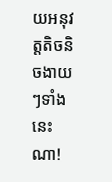យអនុវត្តតិចនិចងាយៗទាំងនេះណា!